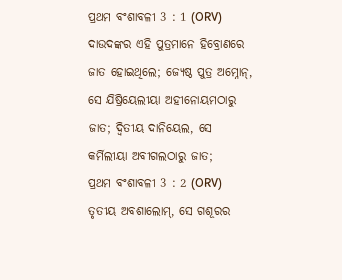ପ୍ରଥମ ବଂଶାବଳୀ 3 : 1 (ORV)
ଦାଉଦଙ୍କର ଏହି ପୁତ୍ରମାନେ ହିବ୍ରୋଣରେ ଜାତ ହୋଇଥିଲେ; ଜ୍ୟେଷ୍ଠ ପୁତ୍ର ଅମ୍ନୋନ୍, ସେ ଯିଷ୍ରିୟେଲୀୟା ଅହୀନୋୟମଠାରୁ ଜାତ; ଦ୍ଵିତୀୟ ଦାନିୟେଲ, ସେ କର୍ମିଲୀୟା ଅବୀଗଲଠାରୁ ଜାତ;
ପ୍ରଥମ ବଂଶାବଳୀ 3 : 2 (ORV)
ତୃତୀୟ ଅବଶାଲୋମ୍, ସେ ଗଶୂରର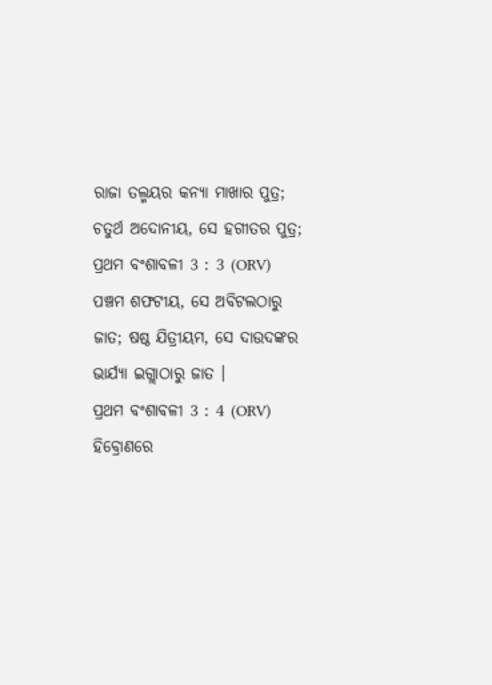ରାଜା ତଲ୍ମୟର କନ୍ୟା ମାଖାର ପୁତ୍ର; ଚତୁର୍ଥ ଅଦୋନୀୟ, ସେ ହଗୀତର ପୁତ୍ର;
ପ୍ରଥମ ବଂଶାବଳୀ 3 : 3 (ORV)
ପଞ୍ଚମ ଶଫଟୀୟ, ସେ ଅବିଟଲଠାରୁ ଜାତ; ଷଷ୍ଠ ଯିତ୍ରୀୟମ, ସେ ଦାଉଦଙ୍କର ଭାର୍ଯ୍ୟା ଇଗ୍ଲାଠାରୁ ଜାତ ।
ପ୍ରଥମ ବଂଶାବଳୀ 3 : 4 (ORV)
ହିବ୍ରୋଣରେ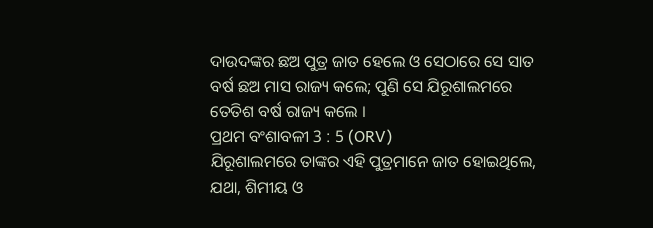ଦାଉଦଙ୍କର ଛଅ ପୁତ୍ର ଜାତ ହେଲେ ଓ ସେଠାରେ ସେ ସାତ ବର୍ଷ ଛଅ ମାସ ରାଜ୍ୟ କଲେ; ପୁଣି ସେ ଯିରୂଶାଲମରେ ତେତିଶ ବର୍ଷ ରାଜ୍ୟ କଲେ ।
ପ୍ରଥମ ବଂଶାବଳୀ 3 : 5 (ORV)
ଯିରୂଶାଲମରେ ତାଙ୍କର ଏହି ପୁତ୍ରମାନେ ଜାତ ହୋଇଥିଲେ, ଯଥା, ଶିମୀୟ ଓ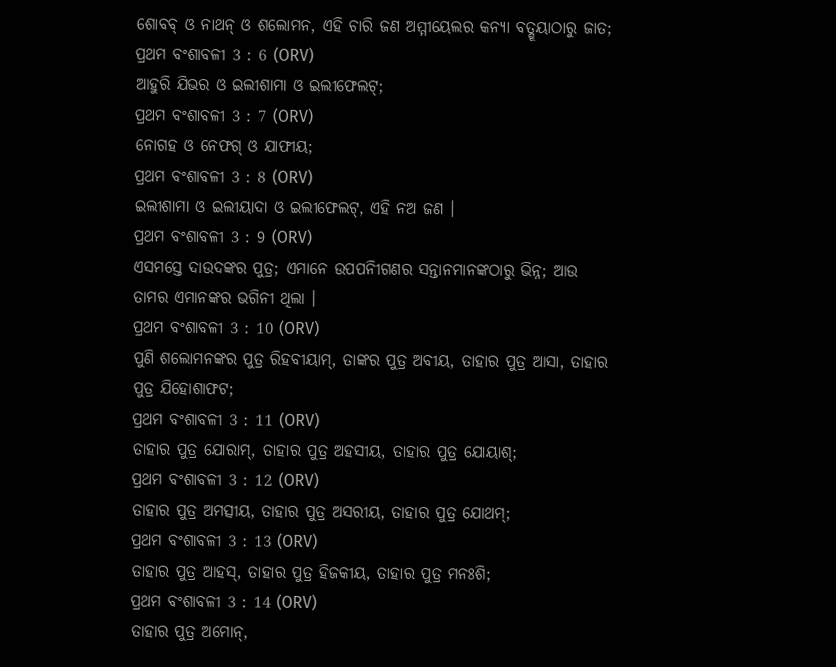ଶୋବବ୍ ଓ ନାଥନ୍ ଓ ଶଲୋମନ, ଏହି ଚାରି ଜଣ ଅମ୍ମୀୟେଲର କନ୍ୟା ବତ୍ଶୂୟାଠାରୁ ଜାତ;
ପ୍ରଥମ ବଂଶାବଳୀ 3 : 6 (ORV)
ଆହୁରି ଯିଭର ଓ ଇଲୀଶାମା ଓ ଇଲୀଫେଲଟ୍;
ପ୍ରଥମ ବଂଶାବଳୀ 3 : 7 (ORV)
ନୋଗହ ଓ ନେଫଗ୍ ଓ ଯାଫୀୟ;
ପ୍ରଥମ ବଂଶାବଳୀ 3 : 8 (ORV)
ଇଲୀଶାମା ଓ ଇଲୀୟାଦା ଓ ଇଲୀଫେଲଟ୍, ଏହି ନଅ ଜଣ ।
ପ୍ରଥମ ବଂଶାବଳୀ 3 : 9 (ORV)
ଏସମସ୍ତେ ଦାଉଦଙ୍କର ପୁତ୍ର; ଏମାନେ ଉପପନିୀଗଣର ସନ୍ତାନମାନଙ୍କଠାରୁ ଭିନ୍ନ; ଆଉ ତାମର ଏମାନଙ୍କର ଭଗିନୀ ଥିଲା ।
ପ୍ରଥମ ବଂଶାବଳୀ 3 : 10 (ORV)
ପୁଣି ଶଲୋମନଙ୍କର ପୁତ୍ର ରିହବୀୟାମ୍, ତାଙ୍କର ପୁତ୍ର ଅବୀୟ, ତାହାର ପୁତ୍ର ଆସା, ତାହାର ପୁତ୍ର ଯିହୋଶାଫଟ;
ପ୍ରଥମ ବଂଶାବଳୀ 3 : 11 (ORV)
ତାହାର ପୁତ୍ର ଯୋରାମ୍, ତାହାର ପୁତ୍ର ଅହସୀୟ, ତାହାର ପୁତ୍ର ଯୋୟାଶ୍;
ପ୍ରଥମ ବଂଶାବଳୀ 3 : 12 (ORV)
ତାହାର ପୁତ୍ର ଅମତ୍ସୀୟ, ତାହାର ପୁତ୍ର ଅସରୀୟ, ତାହାର ପୁତ୍ର ଯୋଥମ୍;
ପ୍ରଥମ ବଂଶାବଳୀ 3 : 13 (ORV)
ତାହାର ପୁତ୍ର ଆହସ୍, ତାହାର ପୁତ୍ର ହିଜକୀୟ, ତାହାର ପୁତ୍ର ମନଃଶି;
ପ୍ରଥମ ବଂଶାବଳୀ 3 : 14 (ORV)
ତାହାର ପୁତ୍ର ଅମୋନ୍,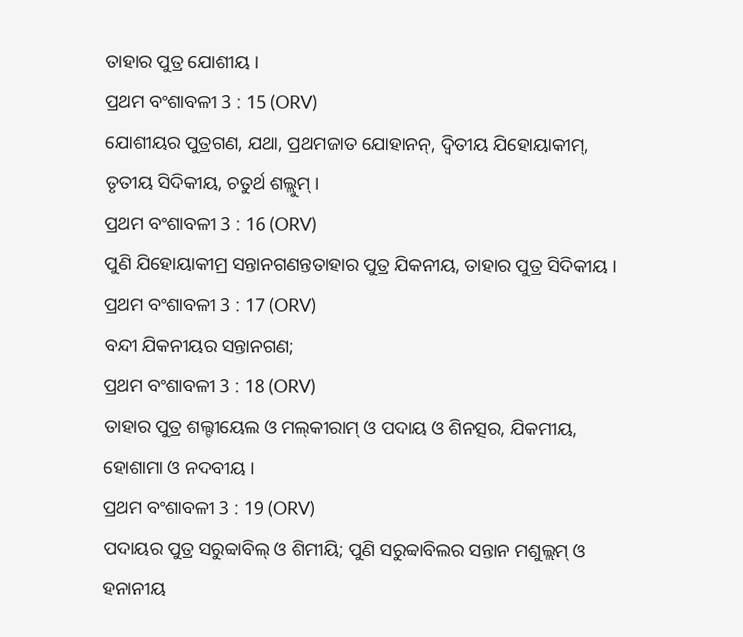ତାହାର ପୁତ୍ର ଯୋଶୀୟ ।
ପ୍ରଥମ ବଂଶାବଳୀ 3 : 15 (ORV)
ଯୋଶୀୟର ପୁତ୍ରଗଣ, ଯଥା, ପ୍ରଥମଜାତ ଯୋହାନନ୍, ଦ୍ଵିତୀୟ ଯିହୋୟାକୀମ୍, ତୃତୀୟ ସିଦିକୀୟ, ଚତୁର୍ଥ ଶଲ୍ଲୁମ୍ ।
ପ୍ରଥମ ବଂଶାବଳୀ 3 : 16 (ORV)
ପୁଣି ଯିହୋୟାକୀମ୍ର ସନ୍ତାନଗଣନ୍ତତାହାର ପୁତ୍ର ଯିକନୀୟ, ତାହାର ପୁତ୍ର ସିଦିକୀୟ ।
ପ୍ରଥମ ବଂଶାବଳୀ 3 : 17 (ORV)
ବନ୍ଦୀ ଯିକନୀୟର ସନ୍ତାନଗଣ;
ପ୍ରଥମ ବଂଶାବଳୀ 3 : 18 (ORV)
ତାହାର ପୁତ୍ର ଶଲ୍ଟୀୟେଲ ଓ ମଲ୍‍କୀରାମ୍ ଓ ପଦାୟ ଓ ଶିନତ୍ସର, ଯିକମୀୟ, ହୋଶାମା ଓ ନଦବୀୟ ।
ପ୍ରଥମ ବଂଶାବଳୀ 3 : 19 (ORV)
ପଦାୟର ପୁତ୍ର ସରୁବ୍ବାବିଲ୍ ଓ ଶିମୀୟି; ପୁଣି ସରୁବ୍ବାବିଲର ସନ୍ତାନ ମଶୁଲ୍ଲମ୍ ଓ ହନାନୀୟ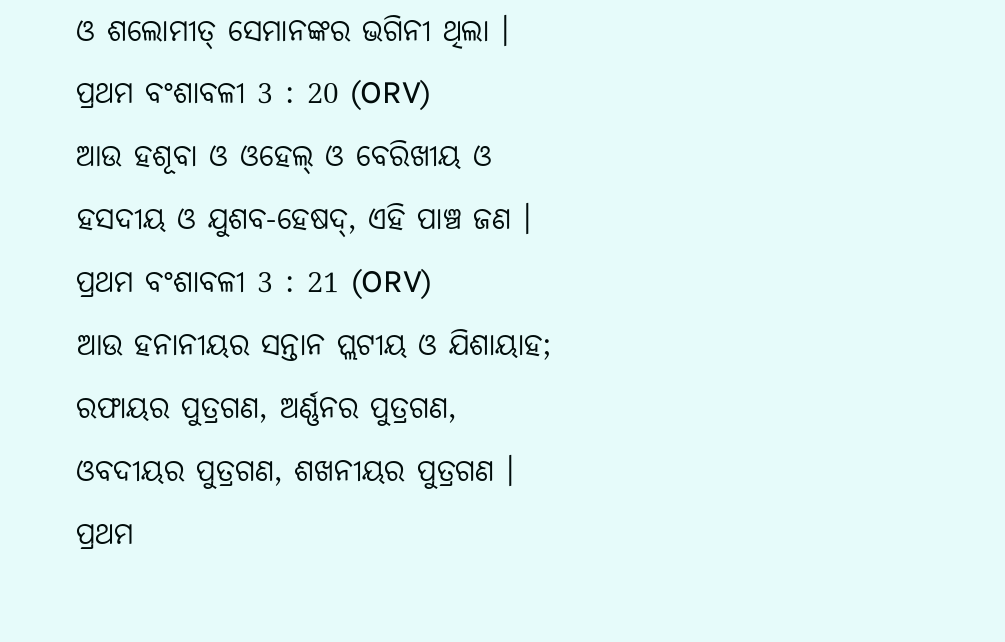ଓ ଶଲୋମୀତ୍ ସେମାନଙ୍କର ଭଗିନୀ ଥିଲା ।
ପ୍ରଥମ ବଂଶାବଳୀ 3 : 20 (ORV)
ଆଉ ହଶୂବା ଓ ଓହେଲ୍ ଓ ବେରିଖୀୟ ଓ ହସଦୀୟ ଓ ଯୁଶବ-ହେଷଦ୍, ଏହି ପାଞ୍ଚ ଜଣ ।
ପ୍ରଥମ ବଂଶାବଳୀ 3 : 21 (ORV)
ଆଉ ହନାନୀୟର ସନ୍ତାନ ପ୍ଲଟୀୟ ଓ ଯିଶାୟାହ; ରଫାୟର ପୁତ୍ରଗଣ, ଅର୍ଣ୍ଣନର ପୁତ୍ରଗଣ, ଓବଦୀୟର ପୁତ୍ରଗଣ, ଶଖନୀୟର ପୁତ୍ରଗଣ ।
ପ୍ରଥମ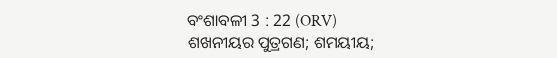ବଂଶାବଳୀ 3 : 22 (ORV)
ଶଖନୀୟର ପୁତ୍ରଗଣ; ଶମୟୀୟ;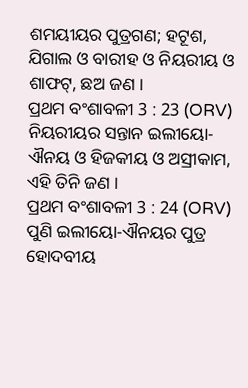ଶମୟୀୟର ପୁତ୍ରଗଣ; ହଟୂଶ, ଯିଗାଲ ଓ ବାରୀହ ଓ ନିୟରୀୟ ଓ ଶାଫଟ୍, ଛଅ ଜଣ ।
ପ୍ରଥମ ବଂଶାବଳୀ 3 : 23 (ORV)
ନିୟରୀୟର ସନ୍ତାନ ଇଲୀୟୋ-ଐନୟ ଓ ହିଜକୀୟ ଓ ଅସ୍ରୀକାମ, ଏହି ତିନି ଜଣ ।
ପ୍ରଥମ ବଂଶାବଳୀ 3 : 24 (ORV)
ପୁଣି ଇଲୀୟୋ-ଐନୟର ପୁତ୍ର ହୋଦବୀୟ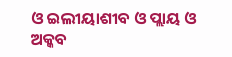ଓ ଇଲୀୟାଶୀବ ଓ ପ୍ଲାୟ ଓ ଅକ୍କବ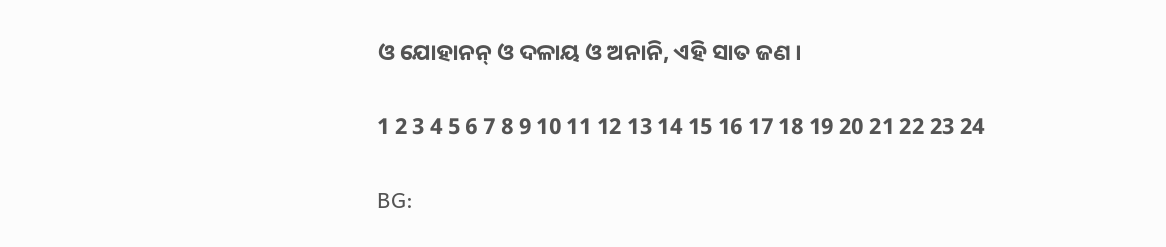ଓ ଯୋହାନନ୍ ଓ ଦଳାୟ ଓ ଅନାନି, ଏହି ସାତ ଜଣ ।

1 2 3 4 5 6 7 8 9 10 11 12 13 14 15 16 17 18 19 20 21 22 23 24

BG: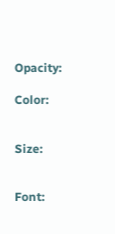Opacity:

Color:


Size:


Font: